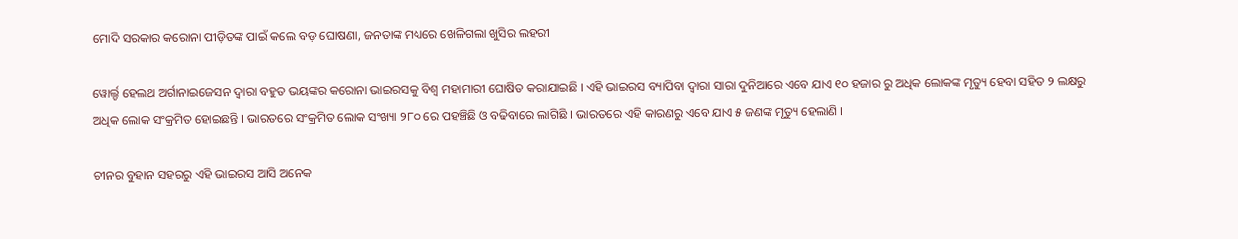ମୋଦି ସରକାର କରୋନା ପୀଡ଼ିତଙ୍କ ପାଇଁ କଲେ ବଡ଼ ଘୋଷଣା, ଜନତାଙ୍କ ମଧ୍ୟରେ ଖେଳିଗଲା ଖୁସିର ଲହରୀ

ୱୋର୍ଲ୍ଡ ହେଲଥ ଅର୍ଗାନାଇଜେସନ ଦ୍ଵାରା ବହୁତ ଭୟଙ୍କର କରୋନା ଭାଇରସକୁ ବିଶ୍ଵ ମହାମାରୀ ଘୋଷିତ କରାଯାଇଛି । ଏହି ଭାଇରସ ବ୍ୟାପିବା ଦ୍ଵାରା ସାରା ଦୁନିଆରେ ଏବେ ଯାଏ ୧୦ ହଜାର ରୁ ଅଧିକ ଲୋକଙ୍କ ମୃତ୍ୟୁ ହେବା ସହିତ ୨ ଲକ୍ଷରୁ ଅଧିକ ଲୋକ ସଂକ୍ରମିତ ହୋଇଛନ୍ତି । ଭାରତରେ ସଂକ୍ରମିତ ଲୋକ ସଂଖ୍ୟା ୨୮୦ ରେ ପହଞ୍ଚିଛି ଓ ବଢିବାରେ ଲାଗିଛି । ଭାରତରେ ଏହି କାରଣରୁ ଏବେ ଯାଏ ୫ ଜଣଙ୍କ ମୃତ୍ୟୁ ହେଲାଣି ।

ଚୀନର ବୁହାନ ସହରରୁ ଏହି ଭାଇରସ ଆସି ଅନେକ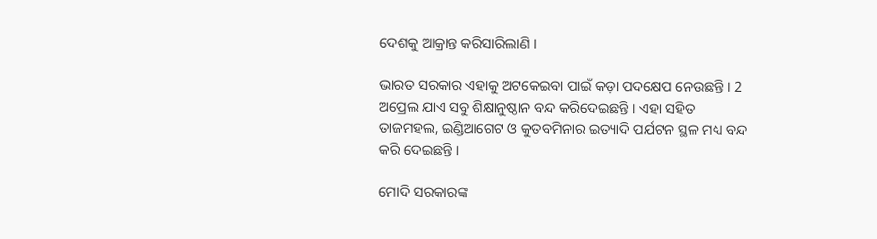ଦେଶକୁ ଆକ୍ରାନ୍ତ କରିସାରିଲାଣି ।

ଭାରତ ସରକାର ଏହାକୁ ଅଟକେଇବା ପାଇଁ କଡ଼ା ପଦକ୍ଷେପ ନେଉଛନ୍ତି । 2 ଅପ୍ରେଲ ଯାଏ ସବୁ ଶିକ୍ଷାନୁଷ୍ଠାନ ବନ୍ଦ କରିଦେଇଛନ୍ତି । ଏହା ସହିତ ତାଜମହଲ, ଇଣ୍ଡିଆଗେଟ ଓ କୁତବମିନାର ଇତ୍ୟାଦି ପର୍ଯଟନ ସ୍ଥଳ ମଧ୍ୟ ବନ୍ଦ କରି ଦେଇଛନ୍ତି ।

ମୋଦି ସରକାରଙ୍କ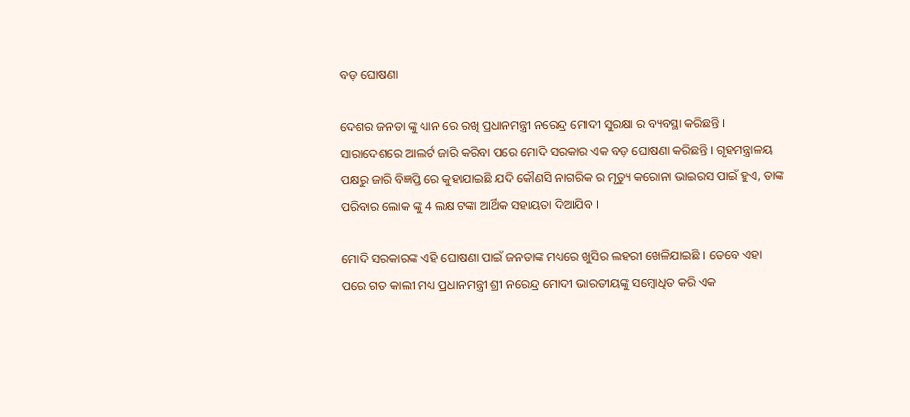ବଡ଼ ଘୋଷଣା

ଦେଶର ଜନତା ଙ୍କୁ ଧ୍ୟାନ ରେ ରଖି ପ୍ରଧାନମନ୍ତ୍ରୀ ନରେନ୍ଦ୍ର ମୋଦୀ ସୁରକ୍ଷା ର ବ୍ୟବସ୍ଥା କରିଛନ୍ତି । ସାରାଦେଶରେ ଆଲର୍ଟ ଜାରି କରିବା ପରେ ମୋଦି ସରକାର ଏକ ବଡ଼ ଘୋଷଣା କରିଛନ୍ତି । ଗୃହମନ୍ତ୍ରାଳୟ ପକ୍ଷରୁ ଜାରି ବିଜ୍ଞପ୍ତି ରେ କୁହାଯାଇଛି ଯଦି କୌଣସି ନାଗରିକ ର ମୃତ୍ୟୁ କରୋନା ଭାଇରସ ପାଇଁ ହୁଏ, ତାଙ୍କ ପରିବାର ଲୋକ ଙ୍କୁ 4 ଲକ୍ଷ ଟଙ୍କା ଆର୍ଥିକ ସହାୟତା ଦିଆଯିବ ।

ମୋଦି ସରକାରଙ୍କ ଏହି ଘୋଷଣା ପାଇଁ ଜନତାଙ୍କ ମଧ୍ୟରେ ଖୁସିର ଲହରୀ ଖେଳିଯାଇଛି । ତେବେ ଏହା ପରେ ଗତ କାଲୀ ମଧ୍ୟ ପ୍ରଧାନମନ୍ତ୍ରୀ ଶ୍ରୀ ନରେନ୍ଦ୍ର ମୋଦୀ ଭାରତୀୟଙ୍କୁ ସମ୍ବୋଧିତ କରି ଏକ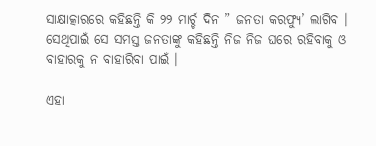ସାକ୍ଷାତ୍କାରରେ କହିଛନ୍ତି କି ୨୨ ମାର୍ଚ୍ଚ ଦିନ ” ଜନତା କରଫ୍ଯୁ’ ଲାଗିବ । ସେଥିପାଇଁ ସେ ସମସ୍ତ ଜନତାଙ୍କୁ କହିଛନ୍ତି ନିଜ ନିଜ ଘରେ ରହିବାକୁ ଓ ବାହାରକୁ ନ ବାହାରିବା ପାଇଁ ।

ଏହା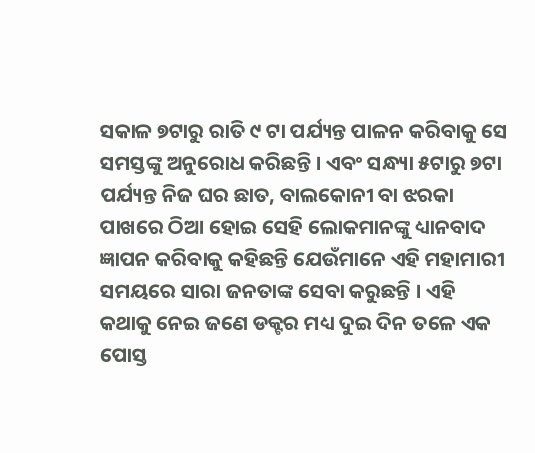ସକାଳ ୭ଟାରୁ ରାତି ୯ ଟା ପର୍ଯ୍ୟନ୍ତ ପାଳନ କରିବାକୁ ସେ ସମସ୍ତଙ୍କୁ ଅନୁରୋଧ କରିଛନ୍ତି । ଏବଂ ସନ୍ଧ୍ୟା ୫ଟାରୁ ୭ଟା ପର୍ଯ୍ୟନ୍ତ ନିଜ ଘର ଛାତ, ବାଲକୋନୀ ବା ଝରକା ପାଖରେ ଠିଆ ହୋଇ ସେହି ଲୋକମାନଙ୍କୁ ଧ୍ୟାନବାଦ ଜ୍ଞାପନ କରିବାକୁ କହିଛନ୍ତି ଯେଉଁମାନେ ଏହି ମହାମାରୀ ସମୟରେ ସାରା ଜନତାଙ୍କ ସେବା କରୁଛନ୍ତି । ଏହି କଥାକୁ ନେଇ ଜଣେ ଡକ୍ଟର ମଧ୍ୟ ଦୁଇ ଦିନ ତଳେ ଏକ ପୋସ୍ତ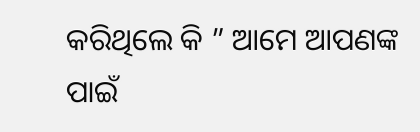କରିଥିଲେ କି ” ଆମେ ଆପଣଙ୍କ ପାଇଁ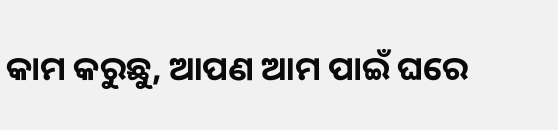କାମ କରୁଛୁ, ଆପଣ ଆମ ପାଇଁ ଘରେ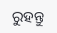ରୁହନ୍ତୁ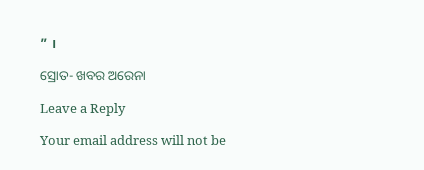” ।

ସ୍ରୋତ- ଖବର ଅରେନା

Leave a Reply

Your email address will not be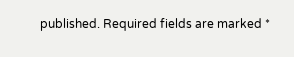published. Required fields are marked *